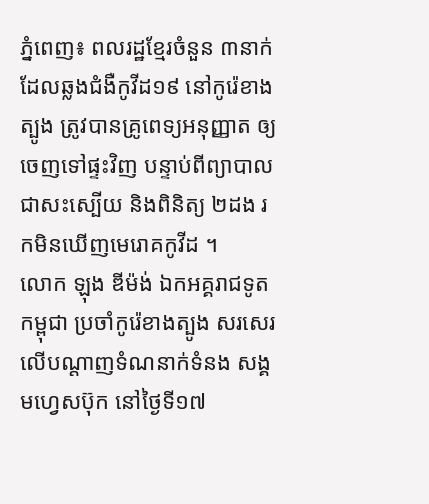ភ្នំពេញ៖ ពលរដ្ឋខ្មែរចំនួន ៣នាក់ ដែលឆ្លងជំងឺកូវីដ១៩ នៅកូរ៉េខាងត្បូង ត្រូវបានគ្រូពេទ្យអនុញ្ញាត ឲ្យចេញទៅផ្ទះវិញ បន្ទាប់ពីព្យាបាលជាសះស្បើយ និងពិនិត្យ ២ដង រកមិនឃើញមេរោគកូវីដ ។
លោក ឡុង ឌីម៉ង់ ឯកអគ្គរាជទូតកម្ពុជា ប្រចាំកូរ៉េខាងត្បូង សរសេរលើបណ្ដាញទំណនាក់ទំនង សង្គមហ្វេសប៊ុក នៅថ្ងៃទី១៧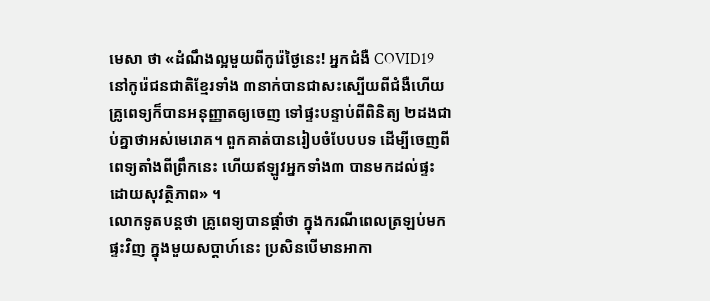មេសា ថា «ដំណឹងល្អមួយពីកូរ៉េថ្ងៃនេះ! អ្នកជំងឺ COVID19 នៅកូរ៉េជនជាតិខ្មែរទាំង ៣នាក់បានជាសះស្បើយពីជំងឺហើយ គ្រូពេទ្យក៏បានអនុញ្ញាតឲ្យចេញ ទៅផ្ទះបន្ទាប់ពីពិនិត្យ ២ដងជាប់គ្នាថាអស់មេរោគ។ ពួកគាត់បានរៀបចំបែបបទ ដើម្បីចេញពីពេទ្យតាំងពីព្រឹកនេះ ហើយឥឡូវអ្នកទាំង៣ បានមកដល់ផ្ទះដោយសុវត្ថិភាព» ។
លោកទូតបន្តថា គ្រូពេទ្យបានផ្តាំថា ក្នុងករណីពេលត្រឡប់មកផ្ទះវិញ ក្នុងមួយសប្ដាហ៍នេះ ប្រសិនបើមានអាកា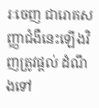រៈចេញ ជារោគសញ្ញាជំងឺនេះឡើងវិញត្រូវផ្ដល់ ដំណឹងទៅ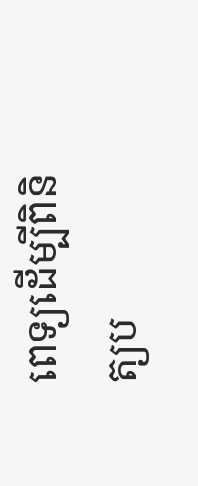ពេទ្យដើម្បីពិនិត្យប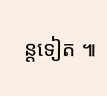ន្តទៀត ៕